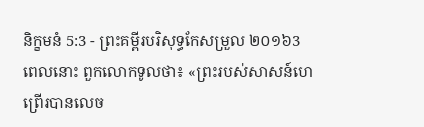និក្ខមនំ 5:3 - ព្រះគម្ពីរបរិសុទ្ធកែសម្រួល ២០១៦3 ពេលនោះ ពួកលោកទូលថា៖ «ព្រះរបស់សាសន៍ហេព្រើរបានលេច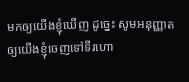មកឲ្យយើងខ្ញុំឃើញ ដូច្នេះ សូមអនុញ្ញាតឲ្យយើងខ្ញុំចេញទៅទីរហោ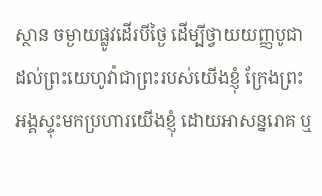ស្ថាន ចម្ងាយផ្លូវដើរបីថ្ងៃ ដើម្បីថ្វាយយញ្ញបូជាដល់ព្រះយេហូវ៉ាជាព្រះរបស់យើងខ្ញុំ ក្រែងព្រះអង្គស្ទុះមកប្រហារយើងខ្ញុំ ដោយអាសន្នរោគ ឬ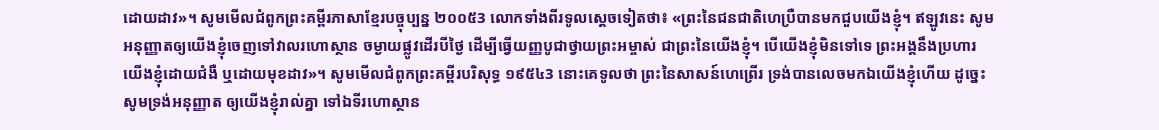ដោយដាវ»។ សូមមើលជំពូកព្រះគម្ពីរភាសាខ្មែរបច្ចុប្បន្ន ២០០៥3 លោកទាំងពីរទូលស្ដេចទៀតថា៖ «ព្រះនៃជនជាតិហេប្រឺបានមកជួបយើងខ្ញុំ។ ឥឡូវនេះ សូមអនុញ្ញាតឲ្យយើងខ្ញុំចេញទៅវាលរហោស្ថាន ចម្ងាយផ្លូវដើរបីថ្ងៃ ដើម្បីធ្វើយញ្ញបូជាថ្វាយព្រះអម្ចាស់ ជាព្រះនៃយើងខ្ញុំ។ បើយើងខ្ញុំមិនទៅទេ ព្រះអង្គនឹងប្រហារយើងខ្ញុំដោយជំងឺ ឬដោយមុខដាវ»។ សូមមើលជំពូកព្រះគម្ពីរបរិសុទ្ធ ១៩៥៤3 នោះគេទូលថា ព្រះនៃសាសន៍ហេព្រើរ ទ្រង់បានលេចមកឯយើងខ្ញុំហើយ ដូច្នេះ សូមទ្រង់អនុញ្ញាត ឲ្យយើងខ្ញុំរាល់គ្នា ទៅឯទីរហោស្ថាន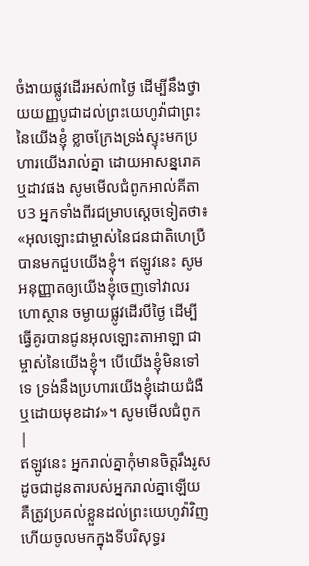ចំងាយផ្លូវដើរអស់៣ថ្ងៃ ដើម្បីនឹងថ្វាយយញ្ញបូជាដល់ព្រះយេហូវ៉ាជាព្រះនៃយើងខ្ញុំ ខ្លាចក្រែងទ្រង់ស្ទុះមកប្រហារយើងរាល់គ្នា ដោយអាសន្នរោគឬដាវផង សូមមើលជំពូកអាល់គីតាប3 អ្នកទាំងពីរជម្រាបស្តេចទៀតថា៖ «អុលឡោះជាម្ចាស់នៃជនជាតិហេប្រឺ បានមកជួបយើងខ្ញុំ។ ឥឡូវនេះ សូមអនុញ្ញាតឲ្យយើងខ្ញុំចេញទៅវាលរហោស្ថាន ចម្ងាយផ្លូវដើរបីថ្ងៃ ដើម្បីធ្វើគូរបានជូនអុលឡោះតាអាឡា ជាម្ចាស់នៃយើងខ្ញុំ។ បើយើងខ្ញុំមិនទៅទេ ទ្រង់នឹងប្រហារយើងខ្ញុំដោយជំងឺ ឬដោយមុខដាវ»។ សូមមើលជំពូក |
ឥឡូវនេះ អ្នករាល់គ្នាកុំមានចិត្តរឹងរូស ដូចជាដូនតារបស់អ្នករាល់គ្នាឡើយ គឺត្រូវប្រគល់ខ្លួនដល់ព្រះយេហូវ៉ាវិញ ហើយចូលមកក្នុងទីបរិសុទ្ធរ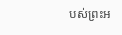បស់ព្រះអ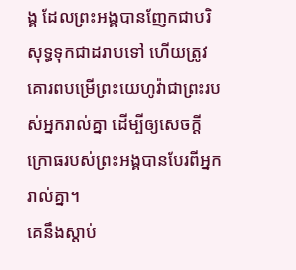ង្គ ដែលព្រះអង្គបានញែកជាបរិសុទ្ធទុកជាដរាបទៅ ហើយត្រូវគោរពបម្រើព្រះយេហូវ៉ាជាព្រះរបស់អ្នករាល់គ្នា ដើម្បីឲ្យសេចក្ដីក្រោធរបស់ព្រះអង្គបានបែរពីអ្នករាល់គ្នា។
គេនឹងស្តាប់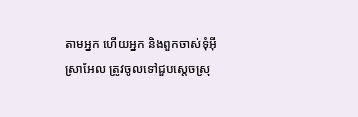តាមអ្នក ហើយអ្នក និងពួកចាស់ទុំអ៊ីស្រាអែល ត្រូវចូលទៅជួបស្តេចស្រុ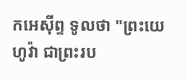កអេស៊ីព្ទ ទូលថា "ព្រះយេហូវ៉ា ជាព្រះរប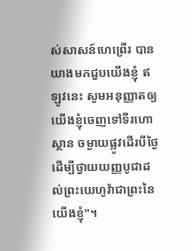ស់សាសន៍ហេព្រើរ បានយាងមកជួបយើងខ្ញុំ ឥឡូវនេះ សូមអនុញ្ញាតឲ្យយើងខ្ញុំចេញទៅទីរហោស្ថាន ចម្ងាយផ្លូវដើរបីថ្ងៃ ដើម្បីថ្វាយយញ្ញបូជាដល់ព្រះយេហូវ៉ាជាព្រះនៃយើងខ្ញុំ"។